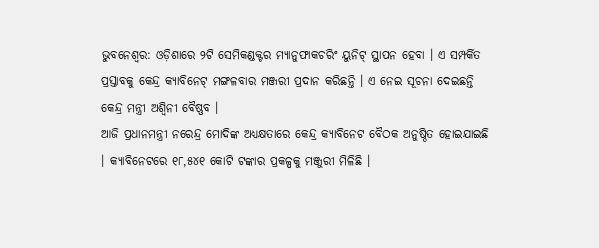ଭୁବନେଶ୍ୱର: ଓଡ଼ିଶାରେ ୨ଟି ସେମିକଣ୍ଡକ୍ଟର ମ୍ୟାନୁଫାକଚରିଂ ୟୁନିଟ୍ ସ୍ଥାପନ ହେବା । ଏ ସମ୍ପର୍କିତ ପ୍ରସ୍ତାବକୁ କେନ୍ଦ୍ର କ୍ୟାବିନେଟ୍ ମଙ୍ଗଳବାର ମଞ୍ଜରୀ ପ୍ରଦାନ କରିଛନ୍ତି । ଏ ନେଇ ସୂଚନା ଦେଇଛନ୍ତି କେନ୍ଦ୍ର ମନ୍ତ୍ରୀ ଅଶ୍ୱିନୀ ବୈଷ୍ଣବ ।
ଆଜି ପ୍ରଧାନମନ୍ତ୍ରୀ ନରେନ୍ଦ୍ର ମୋଦିଙ୍କ ଅଧ୍ୟକ୍ଷତାରେ କେନ୍ଦ୍ର କ୍ୟାବିନେଟ ବୈଠକ ଅନୁଷ୍ଠିତ ହୋଇଯାଇଛି । କ୍ୟାବିନେଟରେ ୧୮,୫୪୧ କୋଟି ଟଙ୍କାର ପ୍ରକଳ୍ପକୁ ମଞ୍ଜୁରୀ ମିଳିଛି ।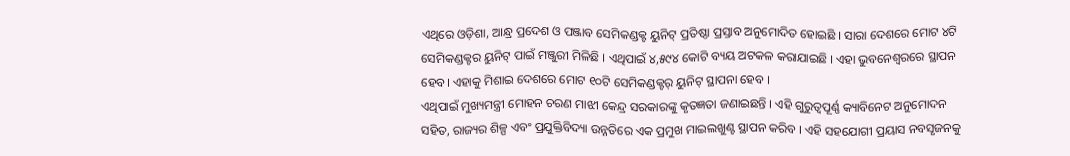ଏଥିରେ ଓଡ଼ିଶା, ଆନ୍ଧ୍ର ପ୍ରଦେଶ ଓ ପଞ୍ଜାବ ସେମିକଣ୍ଡକ୍ଟ ୟୁନିଟ୍ ପ୍ରତିଷ୍ଠା ପ୍ରସ୍ତାବ ଅନୁମୋଦିତ ହୋଇଛି । ସାରା ଦେଶରେ ମୋଟ ୪ଟି ସେମିକଣ୍ଡକ୍ଟର ୟୁନିଟ୍ ପାଇଁ ମଞ୍ଜୁରୀ ମିଳିଛି । ଏଥିପାଇଁ ୪,୫୯୪ କୋଟି ବ୍ୟୟ ଅଟକଳ କରାଯାଇଛି । ଏହା ଭୁବନେଶ୍ୱରରେ ସ୍ଥାପନ ହେବ। ଏହାକୁ ମିଶାଇ ଦେଶରେ ମୋଟ ୧୦ଟି ସେମିକଣ୍ଡକ୍ଟର୍ ୟୁନିଟ୍ ସ୍ଥାପନା ହେବ ।
ଏଥିପାଇଁ ମୁଖ୍ୟମନ୍ତ୍ରୀ ମୋହନ ଚରଣ ମାଝୀ କେନ୍ଦ୍ର ସରକାରଙ୍କୁ କୃତଜ୍ଞତା ଜଣାଇଛନ୍ତି । ଏହି ଗୁରୁତ୍ୱପୂର୍ଣ୍ଣ କ୍ୟାବିନେଟ ଅନୁମୋଦନ ସହିତ, ରାଜ୍ୟର ଶିଳ୍ପ ଏବଂ ପ୍ରଯୁକ୍ତିବିଦ୍ୟା ଉନ୍ନତିରେ ଏକ ପ୍ରମୁଖ ମାଇଲଖୁଣ୍ଟ ସ୍ଥାପନ କରିବ । ଏହି ସହଯୋଗୀ ପ୍ରୟାସ ନବସୃଜନକୁ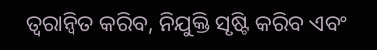ତ୍ୱରାନ୍ୱିତ କରିବ, ନିଯୁକ୍ତି ସୃଷ୍ଟି କରିବ ଏବଂ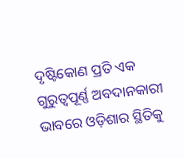ଦୃଷ୍ଟିକୋଣ ପ୍ରତି ଏକ ଗୁରୁତ୍ୱପୂର୍ଣ୍ଣ ଅବଦାନକାରୀ ଭାବରେ ଓଡ଼ିଶାର ସ୍ଥିତିକୁ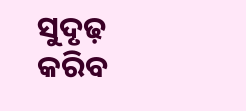ସୁଦୃଢ଼ କରିବ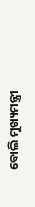ବୋଲି ମୁଖ୍ୟମନ୍ତ୍ରୀ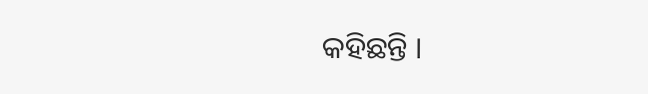କହିଛନ୍ତି ।